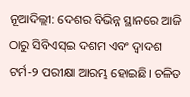ନୂଆଦିଲ୍ଲୀ: ଦେଶର ବିଭିନ୍ନ ସ୍ଥାନରେ ଆଜି ଠାରୁ ସିବିଏସ୍ଇ ଦଶମ ଏବଂ ଦ୍ୱାଦଶ ଟର୍ମ-୨ ପରୀକ୍ଷା ଆରମ୍ଭ ହୋଇଛି। ଚଳିତ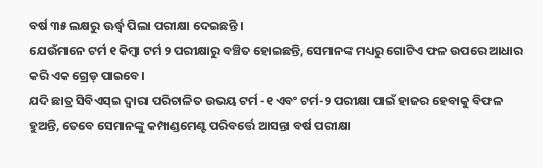ବର୍ଷ ୩୫ ଲକ୍ଷରୁ ଊର୍ଦ୍ଧ୍ୱ ପିଲା ପରୀକ୍ଷା ଦେଇଛନ୍ତି ।
ଯେଉଁମାନେ ଟର୍ମ ୧ କିମ୍ବା ଟର୍ମ ୨ ପରୀକ୍ଷାରୁ ବଞ୍ଚିତ ହୋଇଛନ୍ତି, ସେମାନଙ୍କ ମଧ୍ୟରୁ ଗୋଟିଏ ଫଳ ଉପରେ ଆଧାର କରି ଏକ ଗ୍ରେଡ୍ ପାଇବେ।
ଯଦି ଛାତ୍ର ସିବିଏସ୍ଇ ଦ୍ୱାରା ପରିଚାଳିତ ଉଭୟ ଟର୍ମ -୧ ଏବଂ ଟର୍ମ-୨ ପରୀକ୍ଷା ପାଇଁ ହାଜର ହେବାକୁ ବିଫଳ ହୁଅନ୍ତି, ତେବେ ସେମାନଙ୍କୁ କମ୍ପାଣ୍ଡମେଣ୍ଟ ପରିବର୍ତ୍ତେ ଆସନ୍ତା ବର୍ଷ ପରୀକ୍ଷା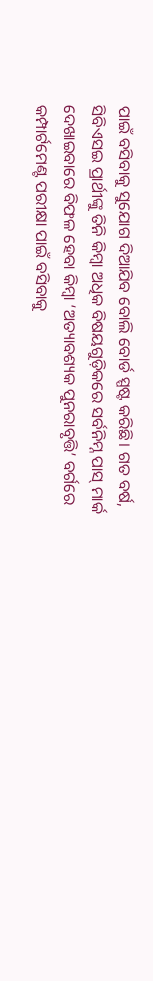ପାଇଁ ବସିବାକୁ ସୁଯୋଗ ଦିଆଯିବ ବୋଲି ବୋର୍ଡ ସ୍ପଷ୍ଟ କରିଛି। ଗତ ବର୍ଷ, ସିବିଏସଇ ପ୍ରାର୍ଥୀଙ୍କୁ ତିନି କିମ୍ବା ଅଧିକ ବିଷୟଗୁଡ଼ିକରେ ସର୍ବନିମ୍ନ ପାସ୍ ମାର୍କ ଦେଖାଇବାରେ ବିଫଳ ହେବା କିମ୍ବା ‘ଅତ୍ୟାବଶ୍ୟକ ପୁନରାବୃତ୍ତି’ ବର୍ଗରେ କମ୍ପାର୍ଟମେଣ୍ଟ ପରୀକ୍ଷା ପାଇଁ ବସିବାକୁ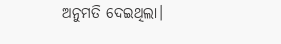ଅନୁମତି ଦେଇଥିଲା।